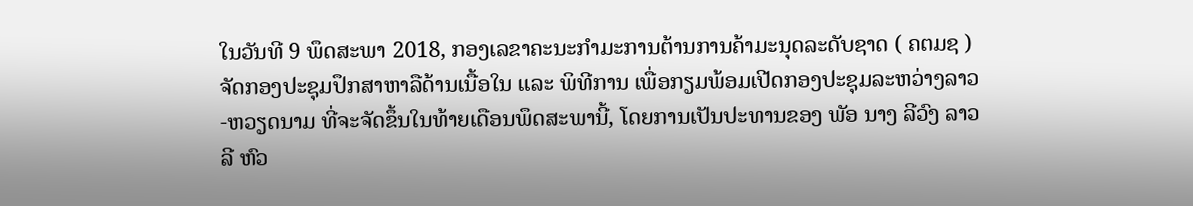ໃນວັນທີ 9 ພຶດສະພາ 2018, ກອງເລຂາຄະນະກໍາມະການຕ້ານການຄ້າມະນຸດລະດັບຊາດ ( ຄຕມຊ ) ຈັດກອງປະຊຸມປຶກສາຫາລືດ້ານເນື້ອໃນ ແລະ ພິທີການ ເພື່ອກຽມພ້ອມເປີດກອງປະຊຸມລະຫວ່າງລາວ-ຫວຽດນາມ ທີ່ຈະຈັດຂຶ້ນໃນທ້າຍເດືອນພຶດສະພານີ້, ໂດຍການເປັນປະທານຂອງ ພັອ ນາງ ລີວົງ ລາວລີ ຫົວ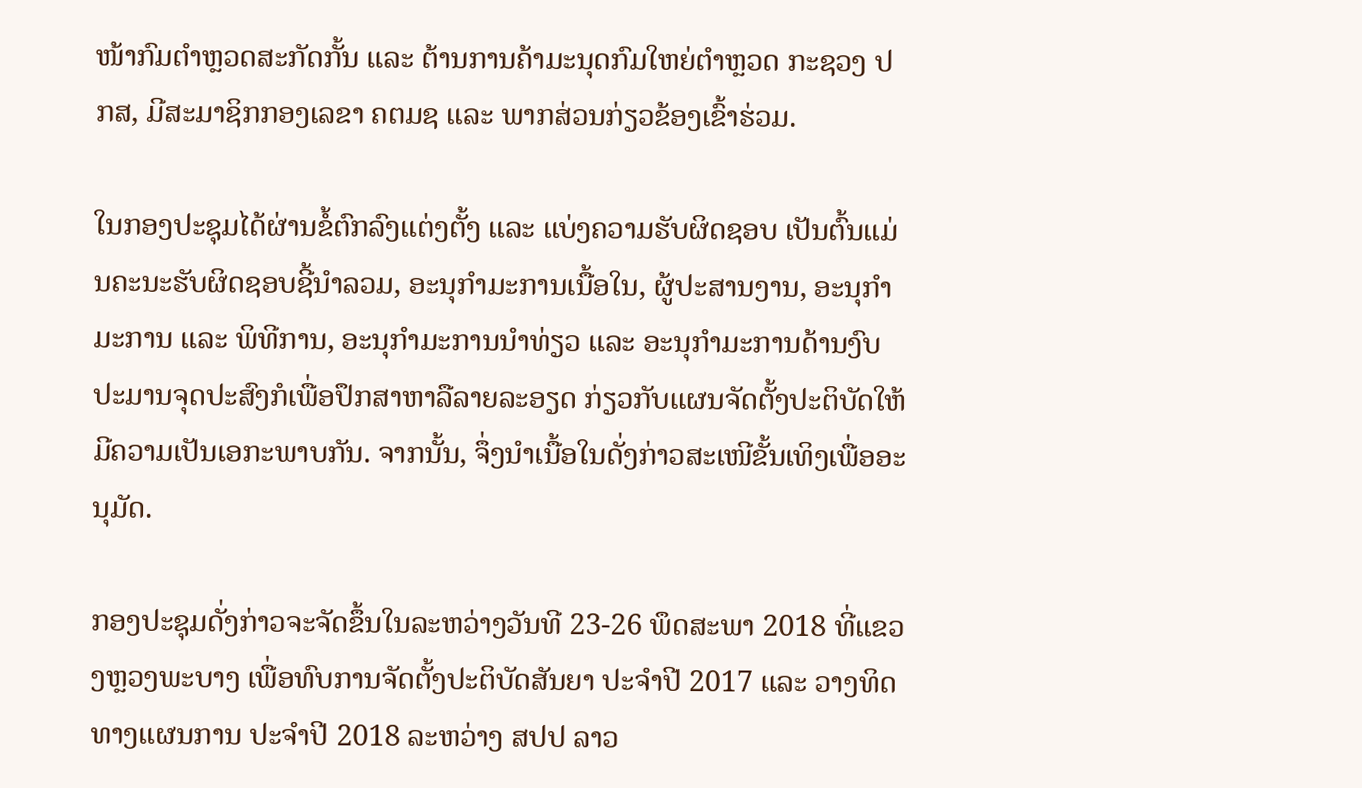ໜ້າກົມຕໍາຫຼວດສະກັດກັ້ນ ແລະ ຕ້ານການຄ້າມະນຸດກົມໃຫຍ່ຕໍາຫຼວດ ກະຊວງ ປກສ, ມີສະມາຊິກກອງເລຂາ ຄຕມຊ ແລະ ພາກສ່ວນກ່ຽວຂ້ອງເຂົ້າຮ່ວມ.

ໃນກອງປະຊຸມໄດ້ຜ່ານຂໍ້ຕົກລົງແຕ່ງຕັ້ງ ແລະ ແບ່ງຄວາມຮັບຜິດຊອບ ເປັນຕົ້ນແມ່ນຄະນະຮັບຜິດຊອບຊີ້ນໍາລວມ, ອະນຸກໍາມະການເນື້ອໃນ, ຜູ້ປະສານງານ, ອະນຸກໍາມະການ ແລະ ພິທີການ, ອະນຸກໍາມະການນໍາທ່ຽວ ແລະ ອະນຸກໍາມະການດ້ານງົບປະມານຈຸດປະສົງກໍເພື່ອປຶກສາຫາລືລາຍລະອຽດ ກ່ຽວກັບແຜນຈັດຕັ້ງປະຕິບັດໃຫ້ມີຄວາມເປັນເອກະພາບກັນ. ຈາກນັ້ນ, ຈຶ່ງນໍາເນື້ອໃນດັ່ງກ່າວສະເໜີຂັ້ນເທິງເພື່ອອະນຸມັດ.

ກອງປະຊຸມດັ່ງກ່າວຈະຈັດຂຶ້ນໃນລະຫວ່າງວັນທີ 23-26 ພຶດສະພາ 2018 ທີ່ແຂວງຫຼວງພະບາງ ເພື່ອທົບການຈັດຕັ້ງປະຕິບັດສັນຍາ ປະຈໍາປີ 2017 ແລະ ວາງທິດທາງແຜນການ ປະຈໍາປີ 2018 ລະຫວ່າງ ສປປ ລາວ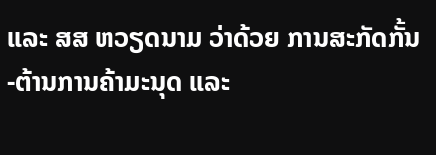ແລະ ສສ ຫວຽດນາມ ວ່າດ້ວຍ ການສະກັດກັ້ນ-ຕ້ານການຄ້າມະນຸດ ແລະ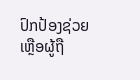ປົກປ້ອງຊ່ວຍເຫຼືອຜູ້ຖື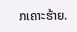ກເຄາະຮ້າຍ.